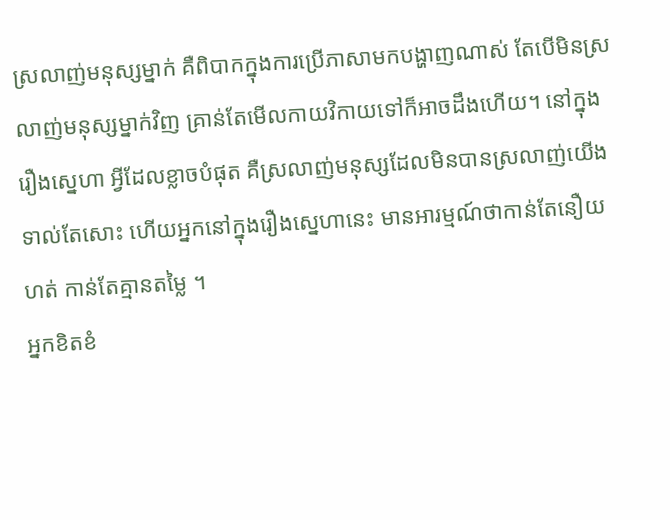ស្រលាញ់មនុស្សម្នាក់ គឺពិបាកក្នុងការប្រើភាសាមកបង្ហាញណាស់ តែបើមិនស្រលាញ់មនុស្សម្នាក់វិញ គ្រាន់តែមើលកាយវិកាយទៅក៏អាចដឹងហើយ។ នៅក្នុងរឿងស្នេហា អ្វីដែលខ្លាចបំផុត គឺស្រលាញ់មនុស្សដែលមិនបានស្រលាញ់យើងទាល់តែសោះ ហើយអ្នកនៅក្នុងរឿងស្នេហានេះ មានអារម្មណ៍ថាកាន់តែនឿយហត់ កាន់តែគ្មានតម្លៃ ។
អ្នកខិតខំ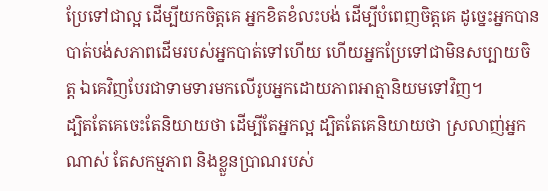ប្រែទៅជាល្អ ដើម្បីយកចិត្តគេ អ្នកខិតខំលះបង់ ដើម្បីបំពេញចិត្តគេ ដូច្នេះអ្នកបានបាត់បង់សភាពដើមរបស់អ្នកបាត់ទៅហើយ ហើយអ្នកប្រែទៅជាមិនសប្បាយចិត្ត ឯគេវិញបែរជាទាមទារមកលើរូបអ្នកដោយភាពអាត្មានិយមទៅវិញ។
ដ្បិតតែគេចេះតែនិយាយថា ដើម្បីតែអ្នកល្អ ដ្បិតតែគេនិយាយថា ស្រលាញ់អ្នកណាស់ តែសកម្មភាព និងខ្លួនប្រាណរបស់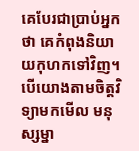គេបែរជាប្រាប់អ្នកថា គេកំពុងនិយាយកុហកទៅវិញ។ បើយោងតាមចិត្តវិទ្យាមកមើល មនុស្សម្នា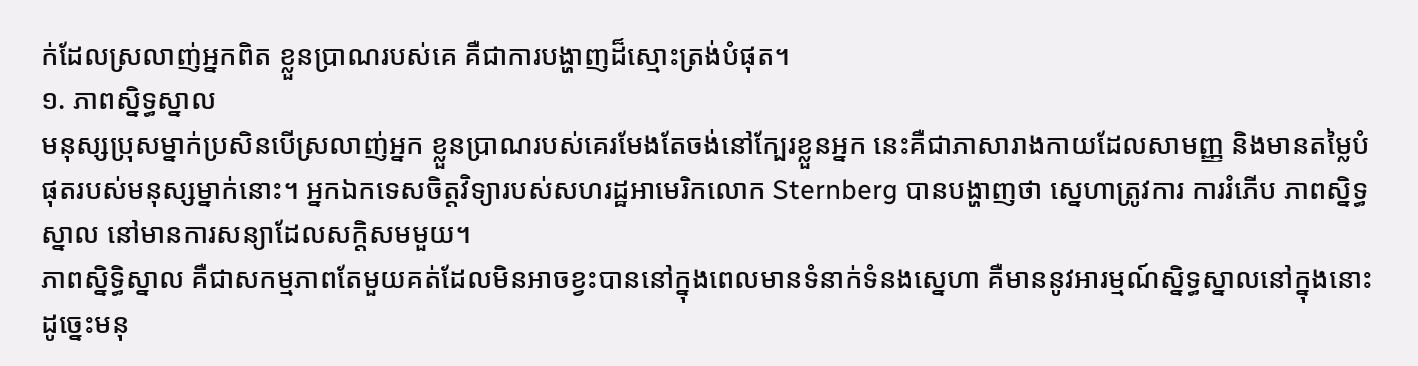ក់ដែលស្រលាញ់អ្នកពិត ខ្លួនប្រាណរបស់គេ គឺជាការបង្ហាញដ៏ស្មោះត្រង់បំផុត។
១. ភាពស្និទ្ធស្នាល
មនុស្សប្រុសម្នាក់ប្រសិនបើស្រលាញ់អ្នក ខ្លួនប្រាណរបស់គេរមែងតែចង់នៅក្បែរខ្លួនអ្នក នេះគឺជាភាសារាងកាយដែលសាមញ្ញ និងមានតម្លៃបំផុតរបស់មនុស្សម្នាក់នោះ។ អ្នកឯកទេសចិត្តវិទ្យារបស់សហរដ្ឋអាមេរិកលោក Sternberg បានបង្ហាញថា ស្នេហាត្រូវការ ការរំភើប ភាពស្និទ្ធស្នាល នៅមានការសន្យាដែលសក្តិសមមួយ។
ភាពស្និទ្ធិស្នាល គឺជាសកម្មភាពតែមួយគត់ដែលមិនអាចខ្វះបាននៅក្នុងពេលមានទំនាក់ទំនងស្នេហា គឺមាននូវអារម្មណ៍ស្និទ្ធស្នាលនៅក្នុងនោះ ដូច្នេះមនុ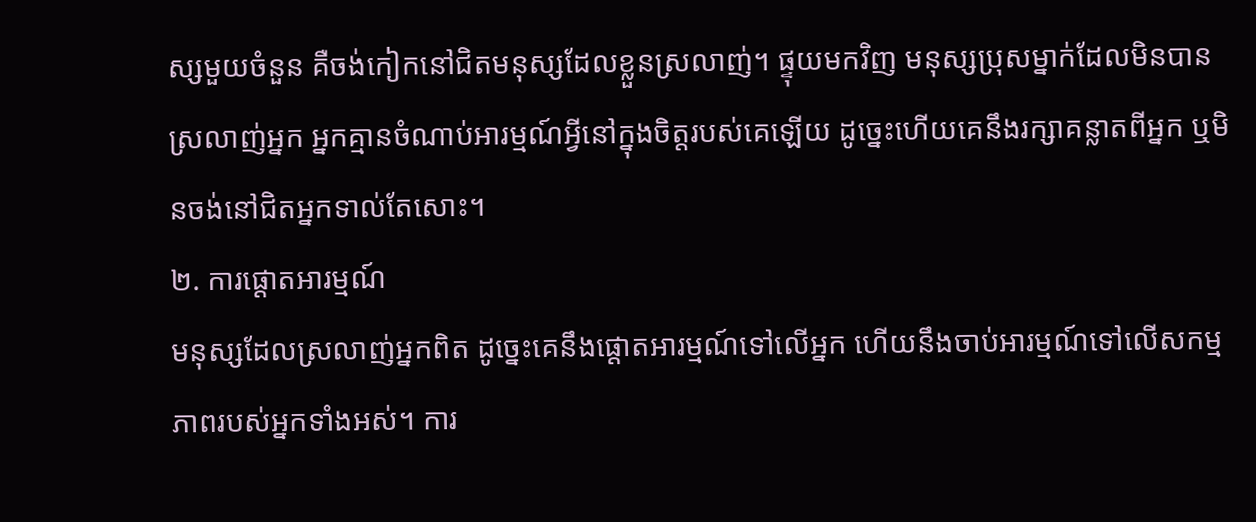ស្សមួយចំនួន គឺចង់កៀកនៅជិតមនុស្សដែលខ្លួនស្រលាញ់។ ផ្ទុយមកវិញ មនុស្សប្រុសម្នាក់ដែលមិនបានស្រលាញ់អ្នក អ្នកគ្មានចំណាប់អារម្មណ៍អ្វីនៅក្នុងចិត្តរបស់គេឡើយ ដូច្នេះហើយគេនឹងរក្សាគន្លាតពីអ្នក ឬមិនចង់នៅជិតអ្នកទាល់តែសោះ។
២. ការផ្តោតអារម្មណ៍
មនុស្សដែលស្រលាញ់អ្នកពិត ដូច្នេះគេនឹងផ្តោតអារម្មណ៍ទៅលើអ្នក ហើយនឹងចាប់អារម្មណ៍ទៅលើសកម្មភាពរបស់អ្នកទាំងអស់។ ការ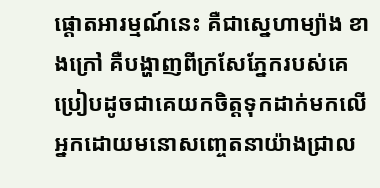ផ្តោតអារម្មណ៍នេះ គឺជាស្នេហាម្យ៉ាង ខាងក្រៅ គឺបង្ហាញពីក្រសែភ្នែករបស់គេ ប្រៀបដូចជាគេយកចិត្តទុកដាក់មកលើអ្នកដោយមនោសញ្ចេតនាយ៉ាងជ្រាល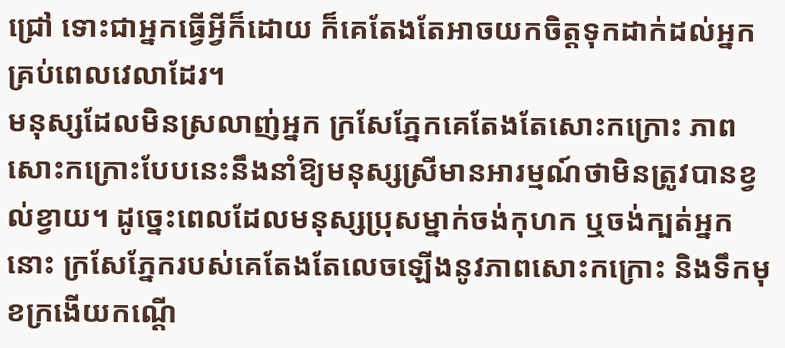ជ្រៅ ទោះជាអ្នកធ្វើអ្វីក៏ដោយ ក៏គេតែងតែអាចយកចិត្តទុកដាក់ដល់អ្នកគ្រប់ពេលវេលាដែរ។
មនុស្សដែលមិនស្រលាញ់អ្នក ក្រសែភ្នែកគេតែងតែសោះកក្រោះ ភាពសោះកក្រោះបែបនេះនឹងនាំឱ្យមនុស្សស្រីមានអារម្មណ៍ថាមិនត្រូវបានខ្វល់ខ្វាយ។ ដូច្នេះពេលដែលមនុស្សប្រុសម្នាក់ចង់កុហក ឬចង់ក្បត់អ្នក នោះ ក្រសែភ្នែករបស់គេតែងតែលេចឡើងនូវភាពសោះកក្រោះ និងទឹកមុខក្រងើយកណ្តើ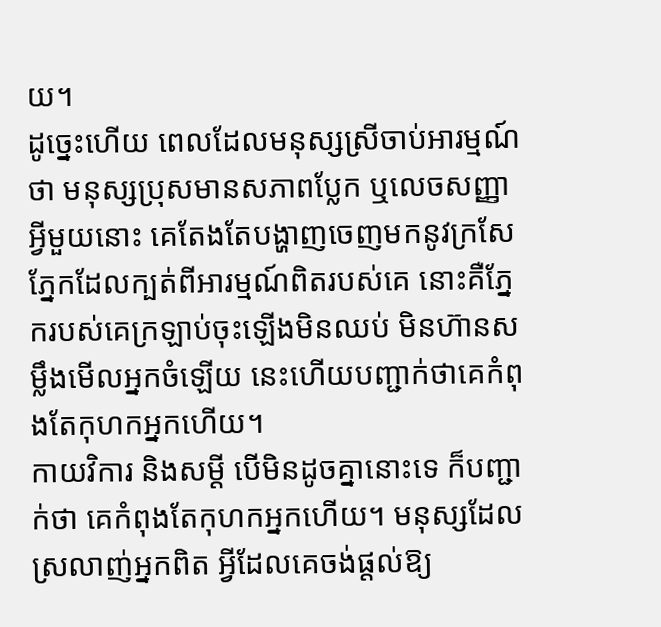យ។
ដូច្នេះហើយ ពេលដែលមនុស្សស្រីចាប់អារម្មណ៍ថា មនុស្សប្រុសមានសភាពប្លែក ឬលេចសញ្ញាអ្វីមួយនោះ គេតែងតែបង្ហាញចេញមកនូវក្រសែភ្នែកដែលក្បត់ពីអារម្មណ៍ពិតរបស់គេ នោះគឺភ្នែករបស់គេក្រឡាប់ចុះឡើងមិនឈប់ មិនហ៊ានសម្លឹងមើលអ្នកចំឡើយ នេះហើយបញ្ជាក់ថាគេកំពុងតែកុហកអ្នកហើយ។
កាយវិការ និងសម្ដី បើមិនដូចគ្នានោះទេ ក៏បញ្ជាក់ថា គេកំពុងតែកុហកអ្នកហើយ។ មនុស្សដែលស្រលាញ់អ្នកពិត អ្វីដែលគេចង់ផ្តល់ឱ្យ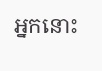អ្នកនោះ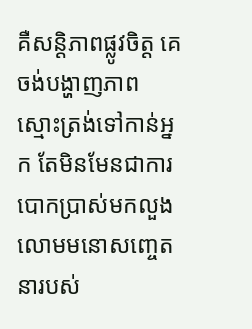គឺសន្តិភាពផ្លូវចិត្ត គេចង់បង្ហាញភាពស្មោះត្រង់ទៅកាន់អ្នក តែមិនមែនជាការបោកប្រាស់មកលួងលោមមនោសញ្ចេតនារបស់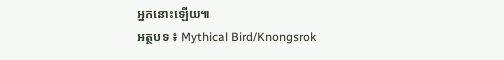អ្នកនោះឡើយ៕
អត្ថបទ ៖ Mythical Bird/Knongsrok